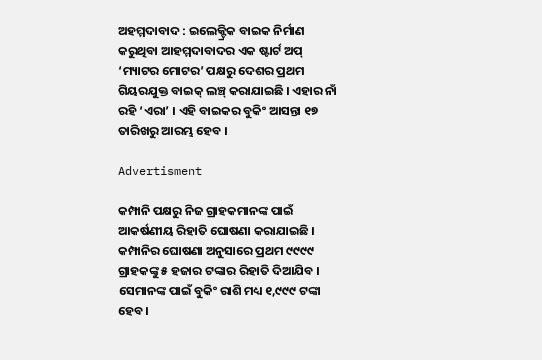ଅହମ୍ମଦାବାଦ : ଇଲେକ୍ଟ୍ରିକ ବାଇକ ନିର୍ମାଣ କରୁଥିବା ଆହମ୍ମଦାବାଦର ଏକ ଷ୍ଟାର୍ଟ ଅପ୍ ‘ମ୍ୟାଟର ମୋଟର’ ପକ୍ଷରୁ ଦେଶର ପ୍ରଥମ ଗିୟରଯୁକ୍ତ ବାଇକ୍ ଲଞ୍ଚ୍ କରାଯାଇଛି । ଏହାର ନାଁ ରହି ‘ଏରା’ । ଏହି ବାଇକର ବୁକିଂ ଆସନ୍ତା ୧୭ ତାରିଖରୁ ଆରମ୍ଭ ହେବ ।

Advertisment

କମ୍ପାନି ପକ୍ଷରୁ ନିଜ ଗ୍ରାହକମାନଙ୍କ ପାଇଁ ଆକର୍ଷଣୀୟ ରିହାତି ଘୋଷଣା କରାଯାଇଛି । କମ୍ପାନିର ଘୋଷଣା ଅନୁସାରେ ପ୍ରଥମ ୯୯୯୯ ଗ୍ରାହକଙ୍କୁ ୫ ହଜାର ଟଙ୍କାର ରିହାତି ଦିଆଯିବ । ସେମାନଙ୍କ ପାଇଁ ବୁକିଂ ରାଶି ମଧ୍ୟ ୧,୯୯୯ ଟଙ୍କା ହେବ।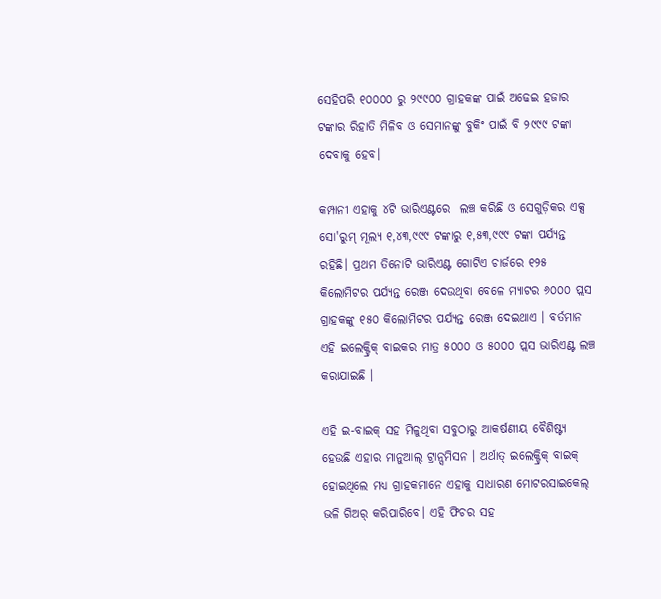ସେହିପରି ୧୦୦୦୦ ରୁ ୨୯୯୦୦ ଗ୍ରାହକଙ୍କ ପାଇଁ ଅଢେଇ ହଜାର ଟଙ୍କାର ରିହାତି ମିଳିବ ଓ ସେମାନଙ୍କୁ ବୁକିଂ ପାଇଁ ବି ୨୯୯୯ ଟଙ୍କା ଦେବାକୁ ହେବ।

କମ୍ପାନୀ ଏହାକୁ ୪ଟି ଭାରିଏଣ୍ଟରେ  ଲଞ୍ଚ କରିଛି ଓ ସେଗୁଡ଼ିକର ଏକ୍ସ ସୋ'ରୁମ୍ ମୂଲ୍ୟ ୧,୪୩,୯୯୯ ଟଙ୍କାରୁ ୧,୫୩,୯୯୯ ଟଙ୍କା ପର୍ଯ୍ୟନ୍ତ ରହିଛି। ପ୍ରଥମ ତିନୋଟି ଭାରିଏଣ୍ଟ ଗୋଟିଏ ଚାର୍ଜରେ ୧୨୫ କିଲୋମିଟର ପର୍ଯ୍ୟନ୍ତ ରେଞ୍ଜ ଦେଉଥିବା ବେଳେ ମ୍ୟାଟର ୬୦୦୦ ପ୍ଲସ ଗ୍ରାହକଙ୍କୁ ୧୫୦ କିଲୋମିଟର ପର୍ଯ୍ୟନ୍ତ ରେଞ୍ଜ ଦେଇଥାଏ । ବର୍ତମାନ ଏହି ଇଲେକ୍ଟ୍ରିକ୍ ବାଇକର ମାତ୍ର ୫୦୦୦ ଓ ୫୦୦୦ ପ୍ଲସ ଭାରିଏଣ୍ଟ ଲଞ୍ଚ କରାଯାଇଛି ।

ଏହି ଇ-ବାଇକ୍ ସହ ମିଳୁଥିବା ସବୁଠାରୁ ଆକର୍ଷଣୀୟ ବୈଶିଷ୍ଟ୍ୟ ହେଉଛି ଏହାର ମାନୁଆଲ୍ ଟ୍ରାନ୍ସମିସନ । ଅର୍ଥାତ୍ ଇଲେକ୍ଟ୍ରିକ୍ ବାଇକ୍ ହୋଇଥିଲେ ମଧ୍ୟ ଗ୍ରାହକମାନେ ଏହାକୁ ସାଧାରଣ ମୋଟରସାଇକେଲ୍ ଭଳି ଗିଅର୍ କରିପାରିବେ। ଏହି ଫିଚର ସହ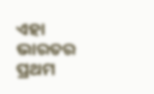ଏହା ଭାରତର ପ୍ରଥମ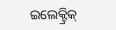ଇଲେକ୍ଟ୍ରିକ୍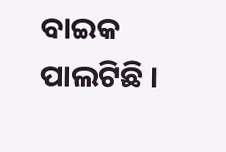ବାଇକ ପାଲଟିଛି ।